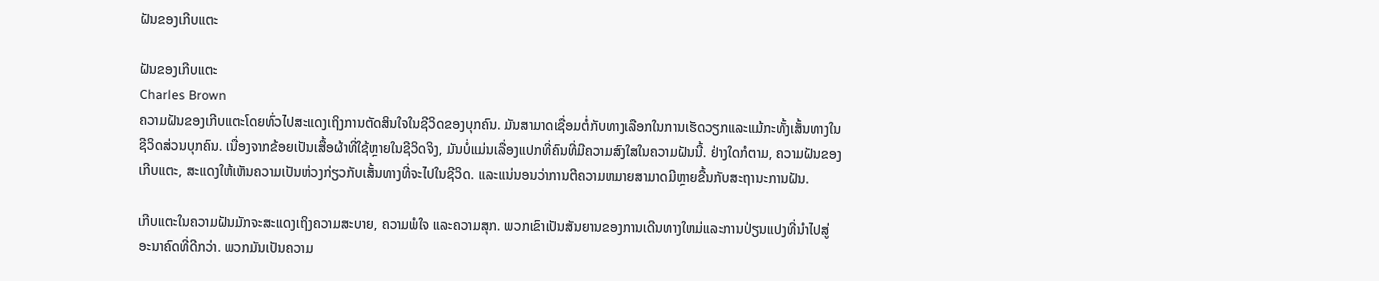ຝັນຂອງເກີບແຕະ

ຝັນຂອງເກີບແຕະ
Charles Brown
ຄວາມຝັນຂອງເກີບແຕະໂດຍທົ່ວໄປສະແດງເຖິງການຕັດສິນໃຈໃນຊີວິດຂອງບຸກຄົນ. ມັນສາມາດເຊື່ອມຕໍ່ກັບທາງເລືອກໃນການເຮັດວຽກແລະແມ້ກະທັ້ງເສັ້ນທາງໃນຊີວິດສ່ວນບຸກຄົນ. ເນື່ອງຈາກຂ້ອຍເປັນເສື້ອຜ້າທີ່ໃຊ້ຫຼາຍໃນຊີວິດຈິງ, ມັນບໍ່ແມ່ນເລື່ອງແປກທີ່ຄົນທີ່ມີຄວາມສົງໃສໃນຄວາມຝັນນີ້. ຢ່າງໃດກໍຕາມ, ຄວາມຝັນຂອງເກີບແຕະ, ສະແດງໃຫ້ເຫັນຄວາມເປັນຫ່ວງກ່ຽວກັບເສັ້ນທາງທີ່ຈະໄປໃນຊີວິດ. ແລະແນ່ນອນວ່າການຕີຄວາມຫມາຍສາມາດມີຫຼາຍຂື້ນກັບສະຖານະການຝັນ.

ເກີບແຕະໃນຄວາມຝັນມັກຈະສະແດງເຖິງຄວາມສະບາຍ, ຄວາມພໍໃຈ ແລະຄວາມສຸກ. ພວກເຂົາເປັນສັນຍານຂອງການເດີນທາງໃຫມ່ແລະການປ່ຽນແປງທີ່ນໍາໄປສູ່ອະນາຄົດທີ່ດີກວ່າ. ພວກມັນເປັນຄວາມ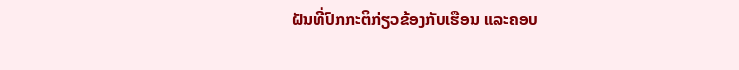ຝັນທີ່ປົກກະຕິກ່ຽວຂ້ອງກັບເຮືອນ ແລະຄອບ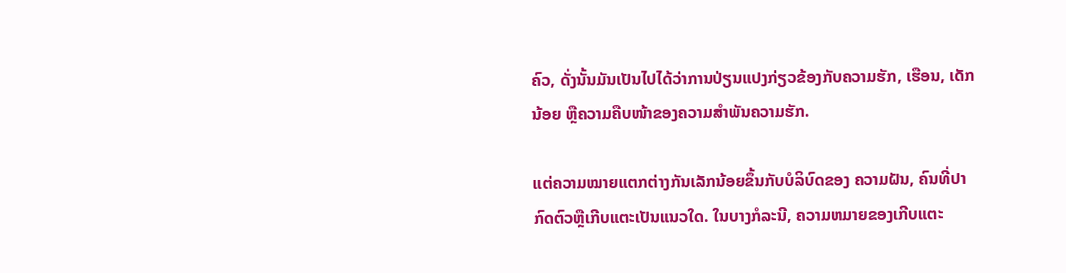ຄົວ, ດັ່ງນັ້ນມັນເປັນໄປໄດ້ວ່າການປ່ຽນແປງກ່ຽວຂ້ອງກັບຄວາມຮັກ, ເຮືອນ, ເດັກນ້ອຍ ຫຼືຄວາມຄືບໜ້າຂອງຄວາມສຳພັນຄວາມຮັກ.

ແຕ່ຄວາມໝາຍແຕກຕ່າງກັນເລັກນ້ອຍຂຶ້ນກັບບໍລິບົດຂອງ ຄວາມຝັນ, ຄົນທີ່ປາກົດຕົວຫຼືເກີບແຕະເປັນແນວໃດ. ໃນບາງກໍລະນີ, ຄວາມຫມາຍຂອງເກີບແຕະ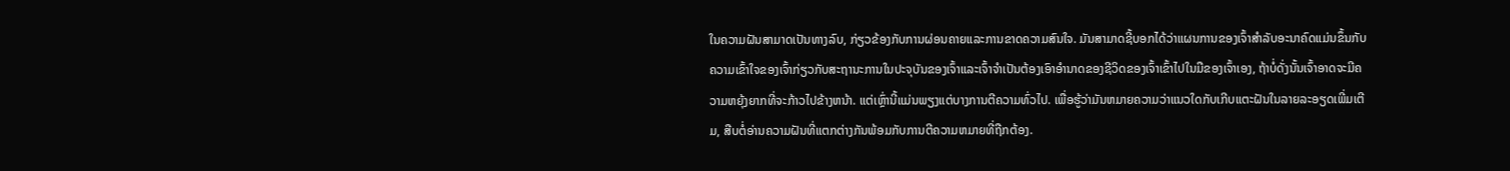ໃນຄວາມຝັນສາມາດເປັນທາງລົບ, ກ່ຽວຂ້ອງກັບການຜ່ອນຄາຍແລະການຂາດຄວາມສົນໃຈ. ມັນສາມາດຊີ້ບອກໄດ້ວ່າແຜນການຂອງເຈົ້າສໍາລັບອະນາຄົດແມ່ນຂຶ້ນກັບຄວາມເຂົ້າໃຈຂອງເຈົ້າກ່ຽວກັບສະຖານະການໃນປະຈຸບັນຂອງເຈົ້າແລະເຈົ້າຈໍາເປັນຕ້ອງເອົາອໍານາດຂອງຊີວິດຂອງເຈົ້າເຂົ້າໄປໃນມືຂອງເຈົ້າເອງ, ຖ້າບໍ່ດັ່ງນັ້ນເຈົ້າອາດຈະມີຄວາມຫຍຸ້ງຍາກທີ່ຈະກ້າວໄປຂ້າງຫນ້າ. ແຕ່ເຫຼົ່ານີ້ແມ່ນພຽງແຕ່ບາງການຕີຄວາມທົ່ວໄປ. ເພື່ອຮູ້ວ່າມັນຫມາຍຄວາມວ່າແນວໃດກັບເກີບແຕະຝັນໃນລາຍລະອຽດເພີ່ມເຕີມ, ສືບຕໍ່ອ່ານຄວາມຝັນທີ່ແຕກຕ່າງກັນພ້ອມກັບການຕີຄວາມຫມາຍທີ່ຖືກຕ້ອງ.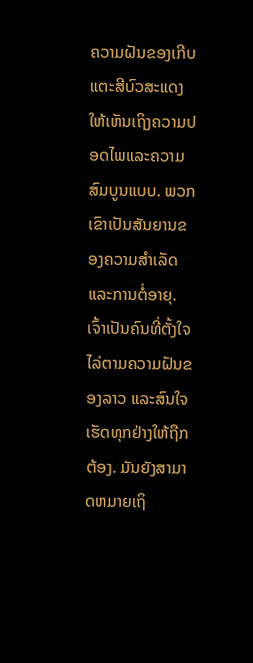ຄວາມຝັນຂອງເກີບແຕະສີບົວສະແດງໃຫ້ເຫັນເຖິງຄວາມປອດໄພແລະຄວາມສົມບູນແບບ. ພວກເຂົາເປັນສັນຍານຂອງຄວາມສໍາເລັດແລະການຕໍ່ອາຍຸ. ເຈົ້າເປັນຄົນທີ່ຕັ້ງໃຈໄລ່ຕາມຄວາມຝັນຂອງລາວ ແລະສົນໃຈເຮັດທຸກຢ່າງໃຫ້ຖືກຕ້ອງ. ມັນຍັງສາມາດຫມາຍເຖິ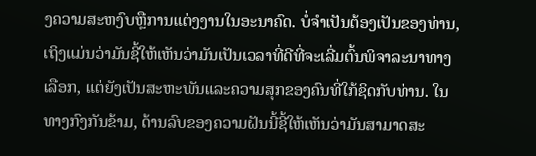ງຄວາມສະຫງົບຫຼືການແຕ່ງງານໃນອະນາຄົດ. ບໍ່ຈໍາເປັນຕ້ອງເປັນຂອງທ່ານ, ເຖິງແມ່ນວ່າມັນຊີ້ໃຫ້ເຫັນວ່າມັນເປັນເວລາທີ່ດີທີ່ຈະເລີ່ມຕົ້ນພິຈາລະນາທາງເລືອກ, ແຕ່ຍັງເປັນສະຫະພັນແລະຄວາມສຸກຂອງຄົນທີ່ໃກ້ຊິດກັບທ່ານ. ໃນທາງກົງກັນຂ້າມ, ດ້ານລົບຂອງຄວາມຝັນນີ້ຊີ້ໃຫ້ເຫັນວ່າມັນສາມາດສະ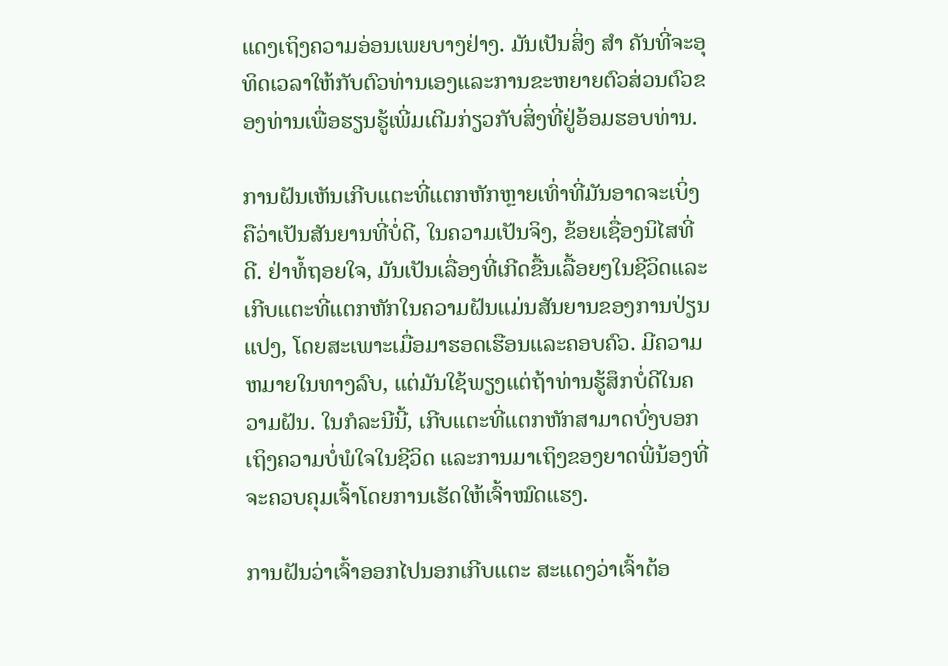ແດງເຖິງຄວາມອ່ອນເພຍບາງຢ່າງ. ມັນເປັນສິ່ງ ສຳ ຄັນທີ່ຈະອຸທິດເວລາໃຫ້ກັບຕົວທ່ານເອງແລະການຂະຫຍາຍຕົວສ່ວນຕົວຂອງທ່ານເພື່ອຮຽນຮູ້ເພີ່ມເຕີມກ່ຽວກັບສິ່ງທີ່ຢູ່ອ້ອມຮອບທ່ານ.

ການຝັນເຫັນເກີບແຕະທີ່ແຕກຫັກຫຼາຍເທົ່າທີ່ມັນອາດຈະເບິ່ງຄືວ່າເປັນສັນຍານທີ່ບໍ່ດີ, ໃນຄວາມເປັນຈິງ, ຂ້ອຍເຊື່ອງນິໄສທີ່ດີ. ຢ່າທໍ້ຖອຍໃຈ, ມັນເປັນເລື່ອງທີ່ເກີດຂື້ນເລື້ອຍໆໃນຊີວິດແລະເກີບແຕະທີ່ແຕກຫັກໃນຄວາມຝັນແມ່ນສັນຍານຂອງການປ່ຽນແປງ, ໂດຍສະເພາະເມື່ອມາຮອດເຮືອນແລະຄອບຄົວ. ມີຄວາມຫມາຍໃນທາງລົບ, ແຕ່ມັນໃຊ້ພຽງແຕ່ຖ້າທ່ານຮູ້ສຶກບໍ່ດີໃນຄວາມຝັນ. ໃນກໍລະນີນີ້, ເກີບແຕະທີ່ແຕກຫັກສາມາດບົ່ງບອກເຖິງຄວາມບໍ່ພໍໃຈໃນຊີວິດ ແລະການມາເຖິງຂອງຍາດພີ່ນ້ອງທີ່ຈະຄວບຄຸມເຈົ້າໂດຍການເຮັດໃຫ້ເຈົ້າໝົດແຮງ.

ການຝັນວ່າເຈົ້າອອກໄປນອກເກີບແຕະ ສະແດງວ່າເຈົ້າຕ້ອ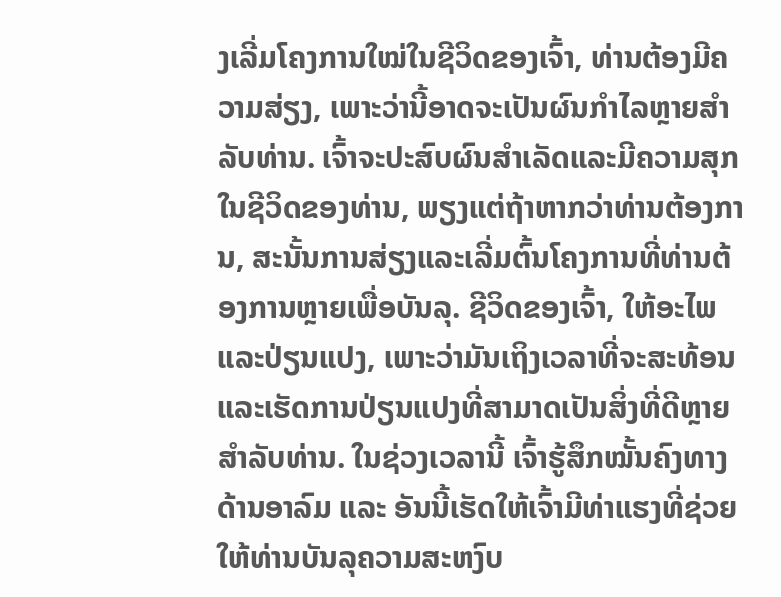ງເລີ່ມໂຄງການໃໝ່ໃນຊີວິດຂອງເຈົ້າ, ທ່ານຕ້ອງມີຄວາມສ່ຽງ, ເພາະວ່ານີ້ອາດຈະເປັນຜົນກໍາໄລຫຼາຍສໍາລັບທ່ານ. ເຈົ້າຈະປະສົບຜົນສໍາເລັດແລະມີຄວາມສຸກໃນຊີວິດຂອງທ່ານ, ພຽງແຕ່ຖ້າຫາກວ່າທ່ານຕ້ອງການ, ສະນັ້ນການສ່ຽງແລະເລີ່ມຕົ້ນໂຄງການທີ່ທ່ານຕ້ອງການຫຼາຍເພື່ອບັນລຸ. ຊີວິດຂອງເຈົ້າ, ໃຫ້ອະໄພແລະປ່ຽນແປງ, ເພາະວ່າມັນເຖິງເວລາທີ່ຈະສະທ້ອນແລະເຮັດການປ່ຽນແປງທີ່ສາມາດເປັນສິ່ງທີ່ດີຫຼາຍສໍາລັບທ່ານ. ໃນຊ່ວງເວລານີ້ ເຈົ້າຮູ້ສຶກໝັ້ນຄົງທາງດ້ານອາລົມ ແລະ ອັນນີ້ເຮັດໃຫ້ເຈົ້າມີທ່າແຮງທີ່ຊ່ວຍໃຫ້ທ່ານບັນລຸຄວາມສະຫງົບ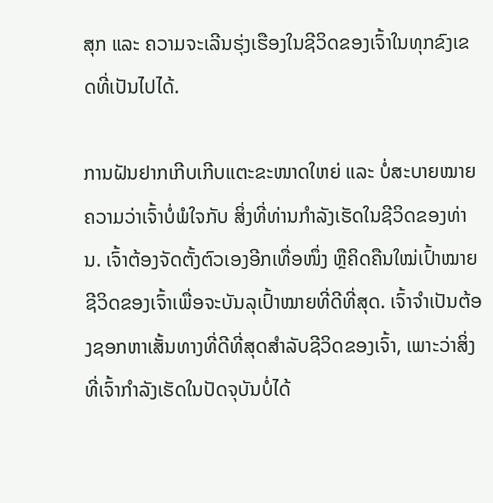ສຸກ ແລະ ຄວາມຈະເລີນຮຸ່ງເຮືອງໃນຊີວິດຂອງເຈົ້າໃນທຸກຂົງເຂດທີ່ເປັນໄປໄດ້.

ການຝັນຢາກເກີບເກີບແຕະຂະໜາດໃຫຍ່ ແລະ ບໍ່ສະບາຍໝາຍຄວາມວ່າເຈົ້າບໍ່ພໍໃຈກັບ ສິ່ງທີ່ທ່ານກໍາລັງເຮັດໃນຊີວິດຂອງທ່ານ. ເຈົ້າຕ້ອງຈັດຕັ້ງຕົວເອງອີກເທື່ອໜຶ່ງ ຫຼືຄິດຄືນໃໝ່ເປົ້າໝາຍຊີວິດຂອງເຈົ້າເພື່ອຈະບັນລຸເປົ້າໝາຍທີ່ດີທີ່ສຸດ. ເຈົ້າຈໍາເປັນຕ້ອງຊອກຫາເສັ້ນທາງທີ່ດີທີ່ສຸດສໍາລັບຊີວິດຂອງເຈົ້າ, ເພາະວ່າສິ່ງທີ່ເຈົ້າກໍາລັງເຮັດໃນປັດຈຸບັນບໍ່ໄດ້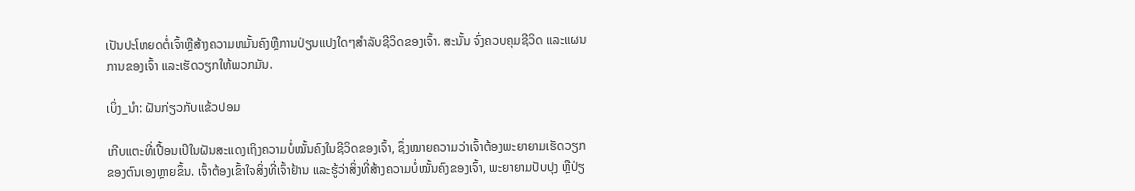ເປັນປະໂຫຍດຕໍ່ເຈົ້າຫຼືສ້າງຄວາມຫມັ້ນຄົງຫຼືການປ່ຽນແປງໃດໆສໍາລັບຊີວິດຂອງເຈົ້າ. ສະນັ້ນ ຈົ່ງຄວບຄຸມຊີວິດ ແລະແຜນການຂອງເຈົ້າ ແລະເຮັດວຽກໃຫ້ພວກມັນ.

ເບິ່ງ_ນຳ: ຝັນກ່ຽວກັບແຂ້ວປອມ

ເກີບແຕະທີ່ເປື້ອນເປິໃນຝັນສະແດງເຖິງຄວາມບໍ່ໝັ້ນຄົງໃນຊີວິດຂອງເຈົ້າ, ຊຶ່ງໝາຍຄວາມວ່າເຈົ້າຕ້ອງພະຍາຍາມເຮັດວຽກຂອງຕົນເອງຫຼາຍຂຶ້ນ. ເຈົ້າຕ້ອງເຂົ້າໃຈສິ່ງທີ່ເຈົ້າຢ້ານ ແລະຮູ້ວ່າສິ່ງທີ່ສ້າງຄວາມບໍ່ໝັ້ນຄົງຂອງເຈົ້າ, ພະຍາຍາມປັບປຸງ ຫຼືປ່ຽ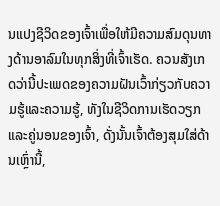ນແປງຊີວິດຂອງເຈົ້າເພື່ອໃຫ້ມີຄວາມສົມດຸນທາງດ້ານອາລົມໃນທຸກສິ່ງທີ່ເຈົ້າເຮັດ. ຄວນສັງເກດວ່ານີ້ປະເພດຂອງຄວາມຝັນເວົ້າກ່ຽວກັບຄວາມຮູ້ແລະຄວາມຮູ້, ທັງໃນຊີວິດການເຮັດວຽກແລະຄູ່ນອນຂອງເຈົ້າ, ດັ່ງນັ້ນເຈົ້າຕ້ອງສຸມໃສ່ດ້ານເຫຼົ່ານີ້,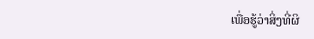ເພື່ອຮູ້ວ່າສິ່ງທີ່ຜິ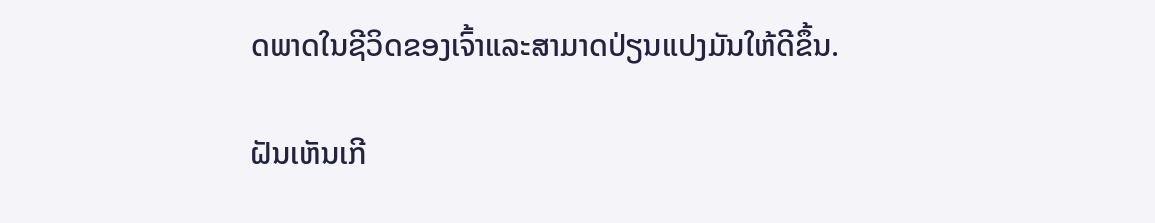ດພາດໃນຊີວິດຂອງເຈົ້າແລະສາມາດປ່ຽນແປງມັນໃຫ້ດີຂຶ້ນ.

ຝັນເຫັນເກີ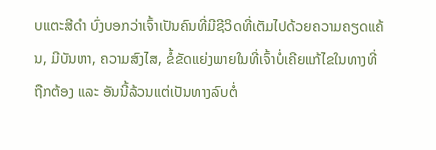ບແຕະສີດຳ ບົ່ງບອກວ່າເຈົ້າເປັນຄົນທີ່ມີຊີວິດທີ່ເຕັມໄປດ້ວຍຄວາມຄຽດແຄ້ນ, ມີບັນຫາ, ຄວາມສົງໄສ, ຂໍ້ຂັດແຍ່ງພາຍໃນທີ່ເຈົ້າບໍ່ເຄີຍແກ້ໄຂໃນທາງທີ່ຖືກຕ້ອງ ແລະ ອັນນີ້ລ້ວນແຕ່ເປັນທາງລົບຕໍ່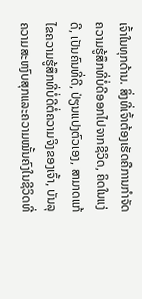ເຈົ້າໃນທຸກດ້ານ. ສິ່ງທີ່ເຈົ້າຕ້ອງເຮັດຄືການກຳຈັດຄວາມຮູ້ສຶກທີ່ບໍ່ດີອອກໄປຈາກຊີວິດ, ຄິດໃນແງ່ດີ, ເປັນຄົນທີ່ດີ, ປ່ຽນແປງຕົວເອງ, ສາມາດແກ້ໄຂຄວາມຮູ້ສຶກທີ່ບໍ່ດີຕໍ່ຄວາມຈິງຂອງເຈົ້າ, ບັນລຸຄວາມສະຫງົບສຸກແລະຄວາມໝັ້ນຄົງໃນຊີວິດທີ່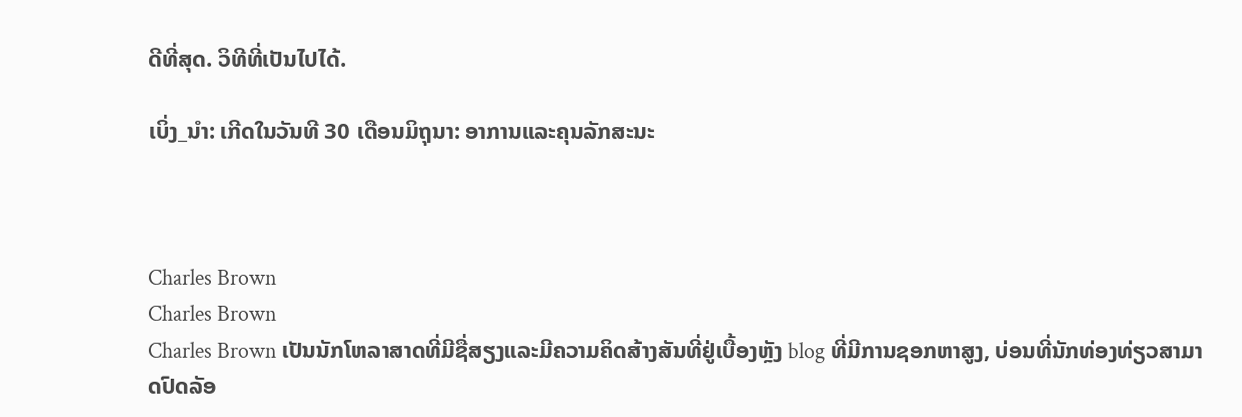ດີທີ່ສຸດ. ວິທີທີ່ເປັນໄປໄດ້.

ເບິ່ງ_ນຳ: ເກີດໃນວັນທີ 30 ເດືອນມິຖຸນາ: ອາການແລະຄຸນລັກສະນະ



Charles Brown
Charles Brown
Charles Brown ເປັນນັກໂຫລາສາດທີ່ມີຊື່ສຽງແລະມີຄວາມຄິດສ້າງສັນທີ່ຢູ່ເບື້ອງຫຼັງ blog ທີ່ມີການຊອກຫາສູງ, ບ່ອນທີ່ນັກທ່ອງທ່ຽວສາມາດປົດລັອ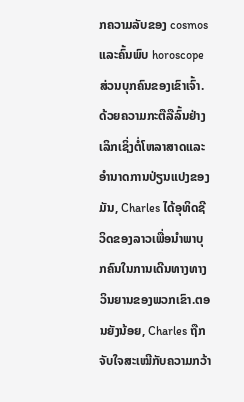ກຄວາມລັບຂອງ cosmos ແລະຄົ້ນພົບ horoscope ສ່ວນບຸກຄົນຂອງເຂົາເຈົ້າ. ດ້ວຍຄວາມກະຕືລືລົ້ນຢ່າງເລິກເຊິ່ງຕໍ່ໂຫລາສາດແລະອໍານາດການປ່ຽນແປງຂອງມັນ, Charles ໄດ້ອຸທິດຊີວິດຂອງລາວເພື່ອນໍາພາບຸກຄົນໃນການເດີນທາງທາງວິນຍານຂອງພວກເຂົາ.ຕອນຍັງນ້ອຍ, Charles ຖືກຈັບໃຈສະເໝີກັບຄວາມກວ້າ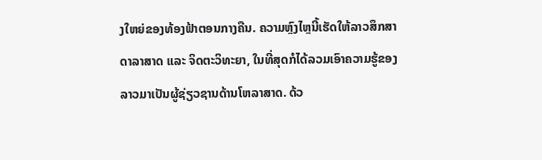ງໃຫຍ່ຂອງທ້ອງຟ້າຕອນກາງຄືນ. ຄວາມຫຼົງໄຫຼນີ້ເຮັດໃຫ້ລາວສຶກສາດາລາສາດ ແລະ ຈິດຕະວິທະຍາ, ໃນທີ່ສຸດກໍໄດ້ລວມເອົາຄວາມຮູ້ຂອງລາວມາເປັນຜູ້ຊ່ຽວຊານດ້ານໂຫລາສາດ. ດ້ວ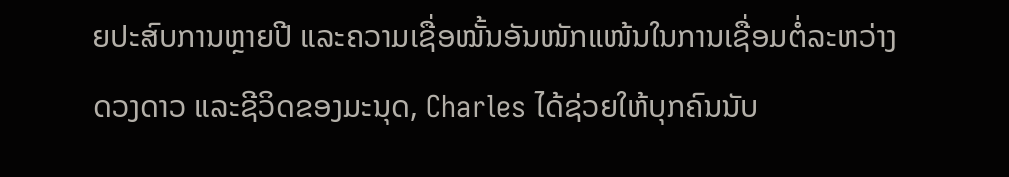ຍປະສົບການຫຼາຍປີ ແລະຄວາມເຊື່ອໝັ້ນອັນໜັກແໜ້ນໃນການເຊື່ອມຕໍ່ລະຫວ່າງດວງດາວ ແລະຊີວິດຂອງມະນຸດ, Charles ໄດ້ຊ່ວຍໃຫ້ບຸກຄົນນັບ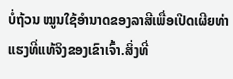ບໍ່ຖ້ວນ ໝູນໃຊ້ອຳນາດຂອງລາສີເພື່ອເປີດເຜີຍທ່າແຮງທີ່ແທ້ຈິງຂອງເຂົາເຈົ້າ.ສິ່ງທີ່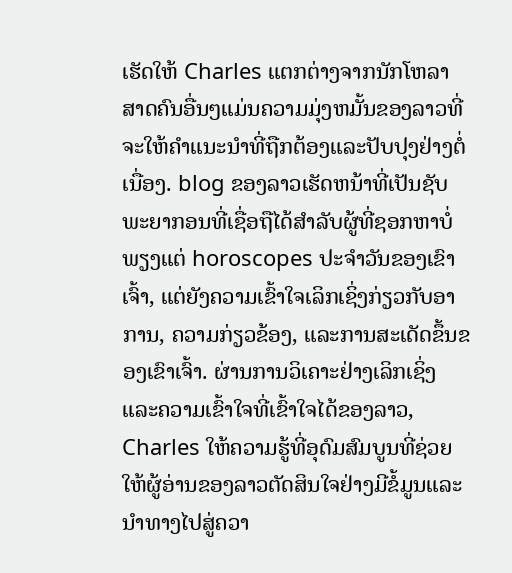ເຮັດໃຫ້ Charles ແຕກຕ່າງຈາກນັກໂຫລາສາດຄົນອື່ນໆແມ່ນຄວາມມຸ່ງຫມັ້ນຂອງລາວທີ່ຈະໃຫ້ຄໍາແນະນໍາທີ່ຖືກຕ້ອງແລະປັບປຸງຢ່າງຕໍ່ເນື່ອງ. blog ຂອງລາວເຮັດຫນ້າທີ່ເປັນຊັບພະຍາກອນທີ່ເຊື່ອຖືໄດ້ສໍາລັບຜູ້ທີ່ຊອກຫາບໍ່ພຽງແຕ່ horoscopes ປະຈໍາວັນຂອງເຂົາເຈົ້າ, ແຕ່ຍັງຄວາມເຂົ້າໃຈເລິກເຊິ່ງກ່ຽວກັບອາການ, ຄວາມກ່ຽວຂ້ອງ, ແລະການສະເດັດຂຶ້ນຂອງເຂົາເຈົ້າ. ຜ່ານການວິເຄາະຢ່າງເລິກເຊິ່ງແລະຄວາມເຂົ້າໃຈທີ່ເຂົ້າໃຈໄດ້ຂອງລາວ, Charles ໃຫ້ຄວາມຮູ້ທີ່ອຸດົມສົມບູນທີ່ຊ່ວຍໃຫ້ຜູ້ອ່ານຂອງລາວຕັດສິນໃຈຢ່າງມີຂໍ້ມູນແລະນໍາທາງໄປສູ່ຄວາ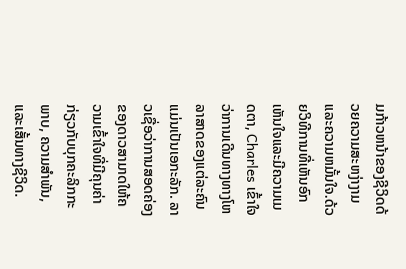ມກ້າວຫນ້າຂອງຊີວິດດ້ວຍຄວາມສະຫງ່າງາມແລະຄວາມຫມັ້ນໃຈ.ດ້ວຍວິທີການທີ່ເຫັນອົກເຫັນໃຈແລະມີຄວາມເມດຕາ, Charles ເຂົ້າໃຈວ່າການເດີນທາງທາງໂຫລາສາດຂອງແຕ່ລະຄົນແມ່ນເປັນເອກະລັກ. ລາວເຊື່ອວ່າການສອດຄ່ອງຂອງດາວສາມາດໃຫ້ຄວາມເຂົ້າໃຈທີ່ມີຄຸນຄ່າກ່ຽວກັບບຸກຄະລິກກະພາບ, ຄວາມສໍາພັນ, ແລະເສັ້ນທາງຊີວິດ.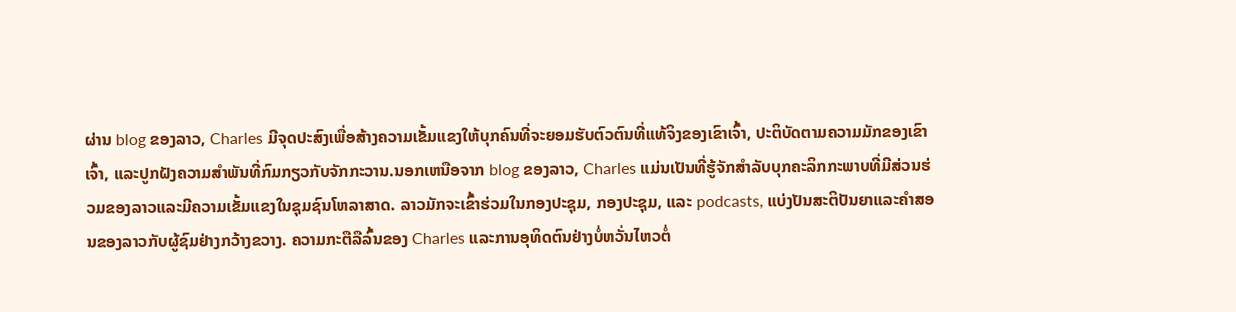ຜ່ານ blog ຂອງລາວ, Charles ມີຈຸດປະສົງເພື່ອສ້າງຄວາມເຂັ້ມແຂງໃຫ້ບຸກຄົນທີ່ຈະຍອມຮັບຕົວຕົນທີ່ແທ້ຈິງຂອງເຂົາເຈົ້າ, ປະຕິບັດຕາມຄວາມມັກຂອງເຂົາເຈົ້າ, ແລະປູກຝັງຄວາມສໍາພັນທີ່ກົມກຽວກັບຈັກກະວານ.ນອກເຫນືອຈາກ blog ຂອງລາວ, Charles ແມ່ນເປັນທີ່ຮູ້ຈັກສໍາລັບບຸກຄະລິກກະພາບທີ່ມີສ່ວນຮ່ວມຂອງລາວແລະມີຄວາມເຂັ້ມແຂງໃນຊຸມຊົນໂຫລາສາດ. ລາວມັກຈະເຂົ້າຮ່ວມໃນກອງປະຊຸມ, ກອງປະຊຸມ, ແລະ podcasts, ແບ່ງປັນສະຕິປັນຍາແລະຄໍາສອນຂອງລາວກັບຜູ້ຊົມຢ່າງກວ້າງຂວາງ. ຄວາມກະຕືລືລົ້ນຂອງ Charles ແລະການອຸທິດຕົນຢ່າງບໍ່ຫວັ່ນໄຫວຕໍ່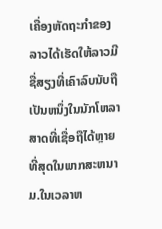ເຄື່ອງຫັດຖະກໍາຂອງລາວໄດ້ເຮັດໃຫ້ລາວມີຊື່ສຽງທີ່ເຄົາລົບນັບຖືເປັນຫນຶ່ງໃນນັກໂຫລາສາດທີ່ເຊື່ອຖືໄດ້ຫຼາຍທີ່ສຸດໃນພາກສະຫນາມ.ໃນເວລາຫ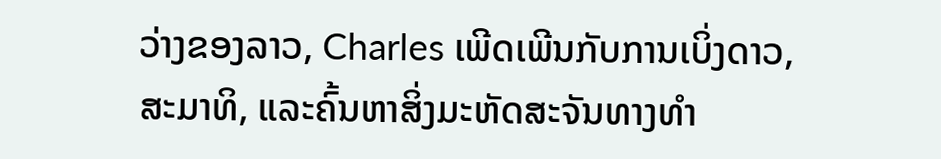ວ່າງຂອງລາວ, Charles ເພີດເພີນກັບການເບິ່ງດາວ, ສະມາທິ, ແລະຄົ້ນຫາສິ່ງມະຫັດສະຈັນທາງທໍາ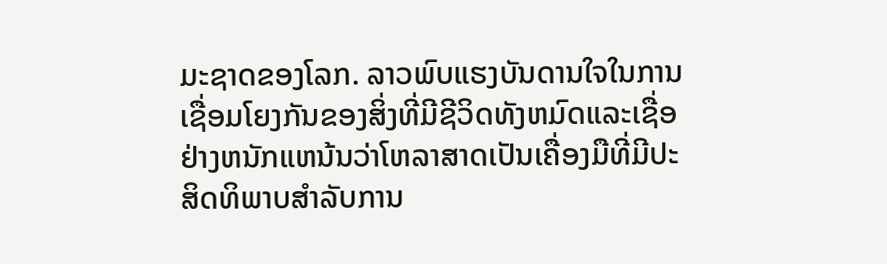ມະຊາດຂອງໂລກ. ລາວພົບແຮງບັນດານໃຈໃນການເຊື່ອມໂຍງກັນຂອງສິ່ງທີ່ມີຊີວິດທັງຫມົດແລະເຊື່ອຢ່າງຫນັກແຫນ້ນວ່າໂຫລາສາດເປັນເຄື່ອງມືທີ່ມີປະສິດທິພາບສໍາລັບການ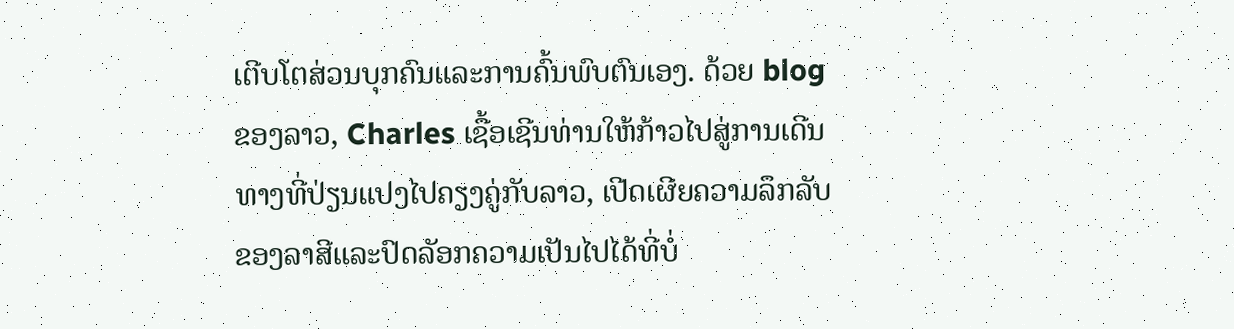ເຕີບໂຕສ່ວນບຸກຄົນແລະການຄົ້ນພົບຕົນເອງ. ດ້ວຍ blog ຂອງລາວ, Charles ເຊື້ອເຊີນທ່ານໃຫ້ກ້າວໄປສູ່ການເດີນທາງທີ່ປ່ຽນແປງໄປຄຽງຄູ່ກັບລາວ, ເປີດເຜີຍຄວາມລຶກລັບຂອງລາສີແລະປົດລັອກຄວາມເປັນໄປໄດ້ທີ່ບໍ່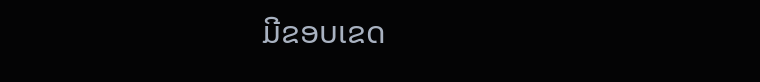ມີຂອບເຂດ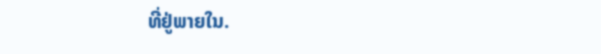ທີ່ຢູ່ພາຍໃນ.